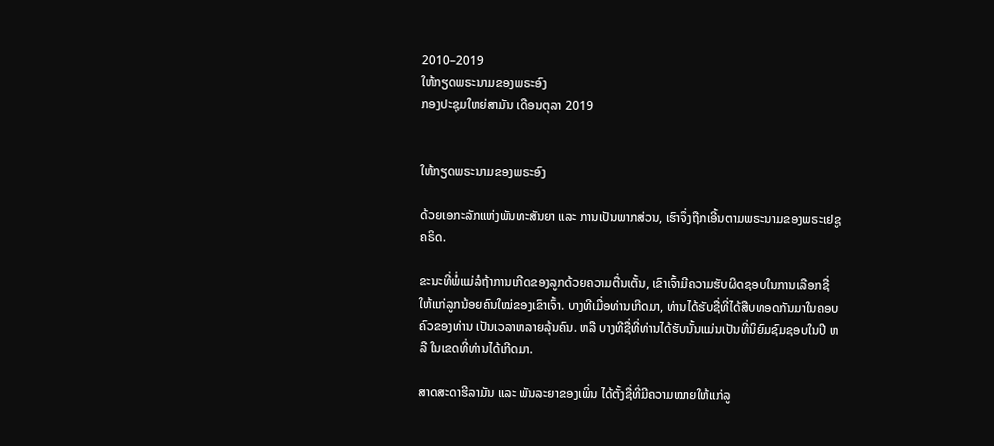2010–2019
ໃຫ້ກຽດພຣະນາມຂອງພຣະອົງ
ກອງປະຊຸມໃຫຍ່ສາມັນ ເດືອນຕຸລາ 2019


ໃຫ້ກຽດພຣະນາມຂອງພຣະອົງ

ດ້ວຍເອກະລັກແຫ່ງພັນທະສັນຍາ ແລະ ການເປັນພາກສ່ວນ, ເຮົາຈຶ່ງຖືກເອີ້ນຕາມພຣະນາມຂອງພຣະເຢຊູຄຣິດ.

ຂະນະທີ່ພໍ່ແມ່ລໍຖ້າການເກີດຂອງລູກດ້ວຍຄວາມຕື່ນເຕັ້ນ, ເຂົາເຈົ້າມີຄວາມຮັບຜິດຊອບໃນການເລືອກຊື່ ໃຫ້ແກ່ລູກນ້ອຍຄົນໃໝ່ຂອງເຂົາເຈົ້າ. ບາງທີເມື່ອທ່ານເກີດມາ, ທ່ານໄດ້ຮັບຊື່ທີ່ໄດ້ສືບທອດກັນມາໃນຄອບຄົວຂອງທ່ານ ເປັນເວລາຫລາຍລຸ້ນຄົນ. ຫລື ບາງທີຊື່ທີ່ທ່ານໄດ້ຮັບນັ້ນແມ່ນເປັນທີ່ນິຍົມຊົມຊອບໃນປີ ຫລື ໃນເຂດທີ່ທ່ານໄດ້ເກີດມາ.

ສາດສະດາຮີລາມັນ ແລະ ພັນລະຍາຂອງເພິ່ນ ໄດ້ຕັ້ງຊື່ທີ່ມີຄວາມໝາຍໃຫ້ແກ່ລູ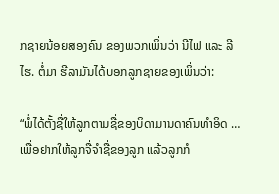ກຊາຍນ້ອຍສອງຄົນ ຂອງພວກເພິ່ນວ່າ ນີໄຟ ແລະ ລີໄຮ. ຕໍ່ມາ ຮີລາມັນໄດ້ບອກລູກຊາຍຂອງເພິ່ນວ່າ:

“ພໍ່ໄດ້ຕັ້ງຊື່ໃຫ້ລູກຕາມຊື່ຂອງບິດາມານດາຄົນທຳອິດ … ເພື່ອຢາກໃຫ້ລູກຈື່ຈຳຊື່ຂອງລູກ ແລ້ວລູກກໍ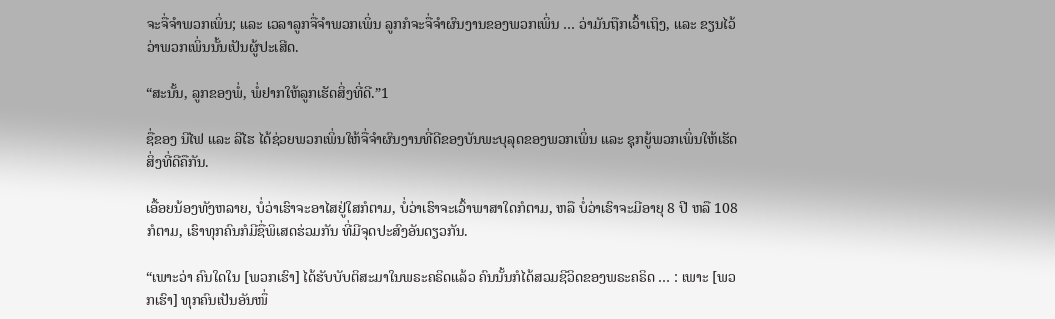ຈະຈື່ຈຳພວກເພິ່ນ; ແລະ ເວລາລູກຈື່ຈຳພວກເພິ່ນ ລູກກໍຈະຈື່ຈຳຜົນງານຂອງພວກເພິ່ນ … ວ່າມັນຖືກເວົ້າເຖິງ, ແລະ ຂຽນໄວ້ວ່າພວກເພິ່ນນັ້ນເປັນຜູ້ປະເສີດ.

“ສະນັ້ນ, ລູກຂອງພໍ່, ພໍ່ຢາກໃຫ້ລູກເຮັດສິ່ງທີ່ດີ.”1

ຊື່ຂອງ ນີໄຟ ແລະ ລີໄຮ ໄດ້ຊ່ວຍພວກເພິ່ນໃຫ້ຈື່ຈຳຜົນງານທີ່ດີຂອງບັນພະບຸລຸດຂອງພວກເພິ່ນ ແລະ ຊຸກຍູ້ພວກເພິ່ນໃຫ້ເຮັດສິ່ງທີ່ດີຄືກັນ.

ເອື້ອຍນ້ອງທັງຫລາຍ, ບໍ່ວ່າເຮົາຈະອາໄສຢູ່ໃສກໍຕາມ, ບໍ່ວ່າເຮົາຈະເວົ້າພາສາໃດກໍຕາມ, ຫລື ບໍ່ວ່າເຮົາຈະມີອາຍຸ 8 ປີ ຫລື 108 ກໍຕາມ, ເຮົາທຸກຄົນກໍມີຊື່ພິເສດຮ່ວມກັນ ທີ່ມີຈຸດປະສົງອັນດຽວກັນ.

“ເພາະວ່າ ຄົນໃດໃນ [ພວກເຮົາ] ໄດ້ຮັບບັບຕິສະມາໃນພຣະຄຣິດແລ້ວ ຄົນນັ້ນກໍໄດ້ສວມຊີວິດຂອງພຣະຄຣິດ … : ເພາະ [ພວກເຮົາ] ທຸກຄົນເປັນອັນໜຶ່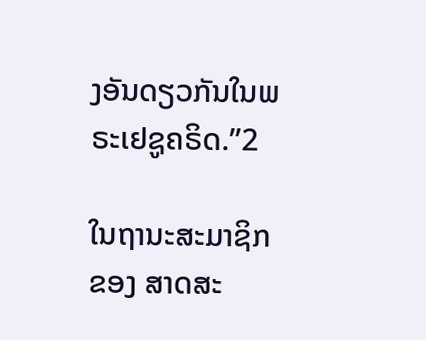ງອັນດຽວກັນໃນພຣະເຢຊູຄຣິດ.”2

ໃນຖານະສະມາຊິກຂອງ ສາດສະ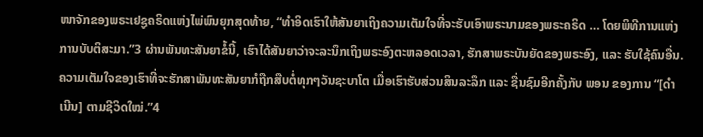ໜາຈັກຂອງພຣະເຢຊູຄຣິດແຫ່ງໄພ່ພົນຍຸກສຸດທ້າຍ, “ທຳອິດເຮົາໃຫ້ສັນຍາເຖິງຄວາມເຕັມໃຈທີ່ຈະຮັບເອົາພຣະນາມຂອງພຣະຄຣິດ … ໂດຍພິທີການແຫ່ງການບັບຕິສະມາ.”3 ຜ່ານພັນທະສັນຍາຂໍ້ນີ້, ເຮົາໄດ້ສັນຍາວ່າຈະລະນຶກເຖິງພຣະອົງຕະຫລອດເວລາ, ຮັກສາພຣະບັນຍັດຂອງພຣະອົງ, ແລະ ຮັບໃຊ້ຄົນອື່ນ. ຄວາມເຕັມໃຈຂອງເຮົາທີ່ຈະຮັກສາພັນທະສັນຍາກໍຖືກສືບຕໍ່ທຸກໆວັນຊະບາໂຕ ເມື່ອເຮົາຮັບສ່ວນສິນລະລຶກ ແລະ ຊື່ນຊົມອີກຄັ້ງກັບ ພອນ ຂອງການ “[ດຳເນີນ] ຕາມຊີວິດໃໝ່.”4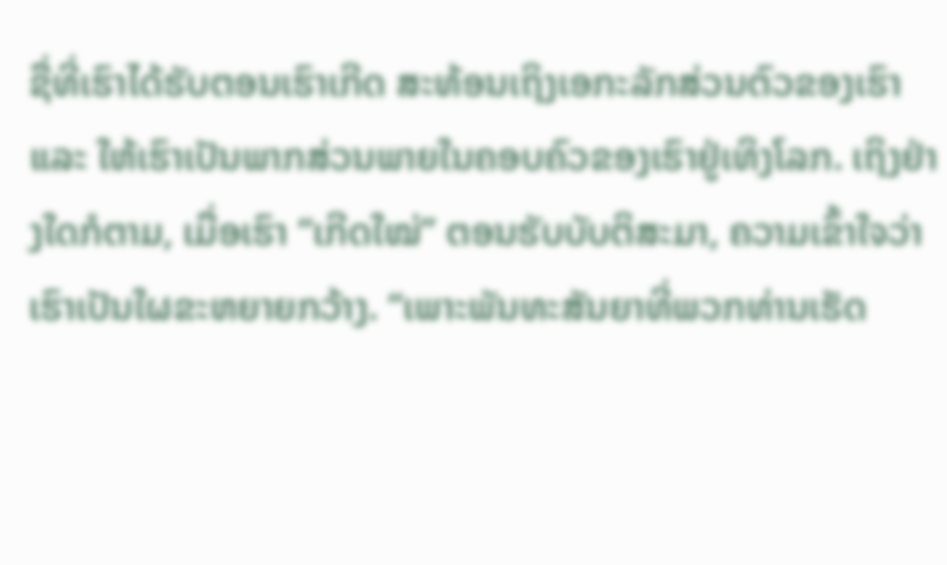ຊື່ທີ່ເຮົາໄດ້ຮັບຕອນເຮົາເກີດ ສະທ້ອນເຖິງເອກະລັກສ່ວນຕົວຂອງເຮົາ ແລະ ໃຫ້ເຮົາເປັນພາກສ່ວນພາຍໃນຄອບຄົວຂອງເຮົາຢູ່ເທິງໂລກ. ເຖິງຢ່າງໃດກໍຕາມ, ເມື່ອເຮົາ “ເກີດໃໝ່” ຕອນຮັບບັບຕິສະມາ, ຄວາມເຂົ້າໃຈວ່າເຮົາເປັນໃຜຂະຫຍາຍກວ້າງ. “ເພາະພັນທະສັນຍາທີ່ພວກທ່ານເຮັດ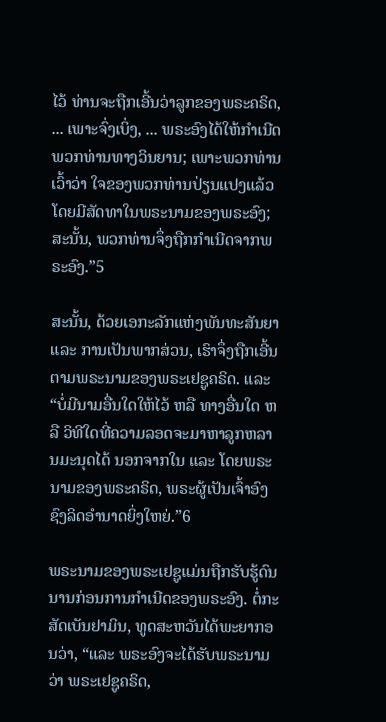ໄວ້ ທ່ານຈະຖືກເອີ້ນວ່າລູກຂອງພຣະຄຣິດ, ... ເພາະຈົ່ງເບິ່ງ, ... ພຣະອົງໄດ້ໃຫ້ກຳເນີດພວກທ່ານທາງວິນຍານ; ເພາະພວກທ່ານເວົ້າວ່າ ໃຈຂອງພວກທ່ານປ່ຽນແປງແລ້ວ ໂດຍມີສັດທາໃນພຣະນາມຂອງພຣະອົງ; ສະນັ້ນ, ພວກທ່ານຈຶ່ງຖືກກຳເນີດຈາກພຣະອົງ.”5

ສະນັ້ນ, ດ້ວຍເອກະລັກແຫ່ງພັນທະສັນຍາ ແລະ ການເປັນພາກສ່ວນ, ເຮົາຈຶ່ງຖືກເອີ້ນຕາມພຣະນາມຂອງພຣະເຢຊູຄຣິດ. ແລະ “ບໍ່ມີນາມອື່ນໃດໃຫ້ໄວ້ ຫລື ທາງອື່ນໃດ ຫລື ວິທີໃດທີ່ຄວາມລອດຈະມາຫາລູກຫລານມະນຸດໄດ້ ນອກຈາກໃນ ແລະ ໂດຍພຣະນາມຂອງພຣະຄຣິດ, ພຣະຜູ້ເປັນເຈົ້າອົງຊົງລິດອຳນາດຍິ່ງໃຫຍ່.”6

ພຣະນາມຂອງພຣະເຢຊູແມ່ນຖືກຮັບຮູ້ດົນນານກ່ອນການກຳເນີດຂອງພຣະອົງ. ຕໍ່ກະສັດເບັນຢາມິນ, ທູດສະຫວັນໄດ້ພະຍາກອນວ່າ, “ແລະ ພຣະອົງຈະໄດ້ຮັບພຣະນາມວ່າ ພຣະເຢຊູຄຣິດ,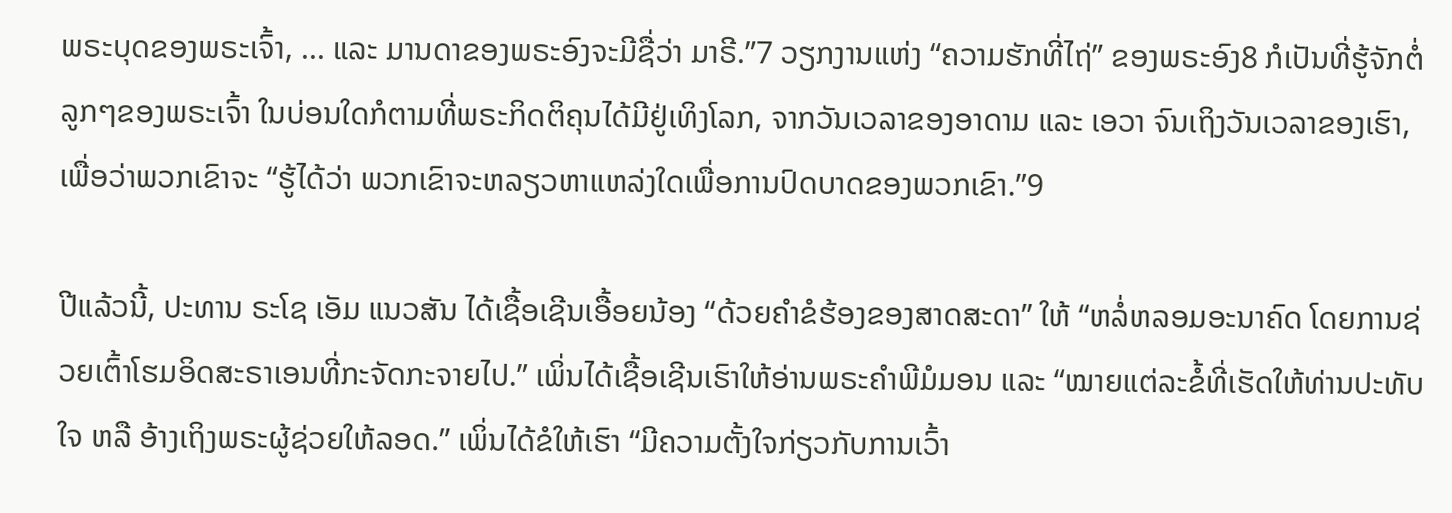ພຣະບຸດຂອງພຣະເຈົ້າ, ... ແລະ ມານດາຂອງພຣະອົງຈະມີຊື່ວ່າ ມາຣີ.”7 ວຽກງານແຫ່ງ “ຄວາມຮັກທີ່ໄຖ່” ຂອງພຣະອົງ8 ກໍເປັນທີ່ຮູ້ຈັກຕໍ່ລູກໆຂອງພຣະເຈົ້າ ໃນບ່ອນໃດກໍຕາມທີ່ພຣະກິດຕິຄຸນໄດ້ມີຢູ່ເທິງໂລກ, ຈາກວັນເວລາຂອງອາດາມ ແລະ ເອວາ ຈົນເຖິງວັນເວລາຂອງເຮົາ, ເພື່ອວ່າພວກເຂົາຈະ “ຮູ້ໄດ້ວ່າ ພວກເຂົາຈະຫລຽວຫາແຫລ່ງໃດເພື່ອການປົດບາດຂອງພວກເຂົາ.”9

ປີແລ້ວນີ້, ປະທານ ຣະໂຊ ເອັມ ແນວສັນ ໄດ້ເຊື້ອເຊີນເອື້ອຍນ້ອງ “ດ້ວຍຄຳຂໍຮ້ອງຂອງສາດສະດາ” ໃຫ້ “ຫລໍ່ຫລອມອະນາຄົດ ໂດຍການຊ່ວຍເຕົ້າໂຮມອິດສະຣາເອນທີ່ກະຈັດກະຈາຍໄປ.” ເພິ່ນໄດ້ເຊື້ອເຊີນເຮົາໃຫ້ອ່ານພຣະຄຳພີມໍມອນ ແລະ “ໝາຍແຕ່ລະຂໍ້ທີ່ເຮັດໃຫ້ທ່ານປະທັບໃຈ ຫລື ອ້າງເຖິງພຣະຜູ້ຊ່ວຍໃຫ້ລອດ.” ເພິ່ນໄດ້ຂໍໃຫ້ເຮົາ “ມີຄວາມຕັ້ງໃຈກ່ຽວກັບການເວົ້າ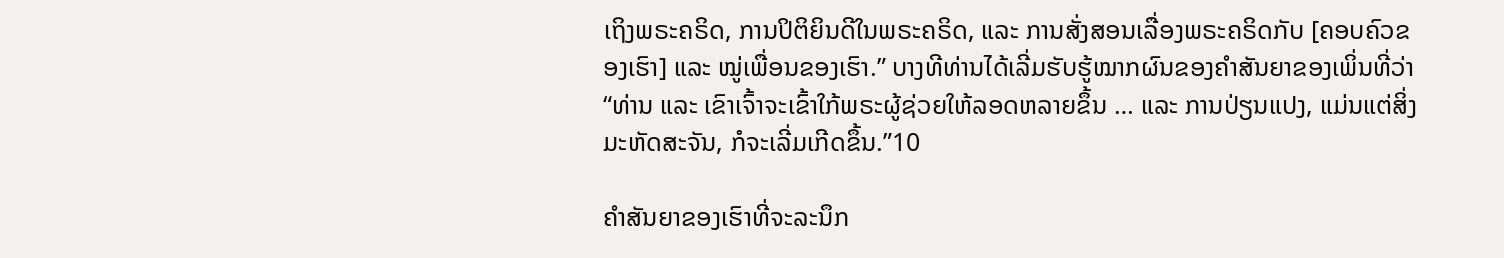ເຖິງພຣະຄຣິດ, ການປິຕິຍິນດີໃນພຣະຄຣິດ, ແລະ ການສັ່ງສອນເລື່ອງພຣະຄຣິດກັບ [ຄອບຄົວຂອງເຮົາ] ແລະ ໝູ່ເພື່ອນຂອງເຮົາ.” ບາງທີທ່ານໄດ້ເລີ່ມຮັບຮູ້ໝາກຜົນຂອງຄຳສັນຍາຂອງເພິ່ນທີ່ວ່າ “ທ່ານ ແລະ ເຂົາເຈົ້າຈະເຂົ້າໃກ້ພຣະຜູ້ຊ່ວຍໃຫ້ລອດຫລາຍຂຶ້ນ … ແລະ ການປ່ຽນແປງ, ແມ່ນແຕ່ສິ່ງມະຫັດສະຈັນ, ກໍຈະເລີ່ມເກີດຂຶ້ນ.”10

ຄຳສັນຍາຂອງເຮົາທີ່ຈະລະນຶກ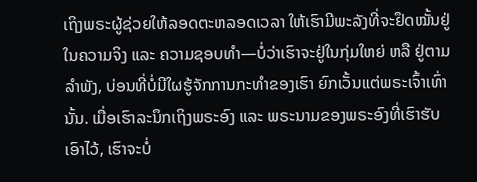ເຖິງພຣະຜູ້ຊ່ວຍໃຫ້ລອດຕະຫລອດເວລາ ໃຫ້ເຮົາມີພະລັງທີ່ຈະຢຶດໝັ້ນຢູ່ໃນຄວາມຈິງ ແລະ ຄວາມຊອບທຳ—ບໍ່ວ່າເຮົາຈະຢູ່ໃນກຸ່ມໃຫຍ່ ຫລື ຢູ່ຕາມລຳພັງ, ບ່ອນທີ່ບໍ່ມີໃຜຮູ້ຈັກການກະທຳຂອງເຮົາ ຍົກເວັ້ນແຕ່ພຣະເຈົ້າເທົ່ານັ້ນ. ເມື່ອເຮົາລະນຶກເຖິງພຣະອົງ ແລະ ພຣະນາມຂອງພຣະອົງທີ່ເຮົາຮັບເອົາໄວ້, ເຮົາຈະບໍ່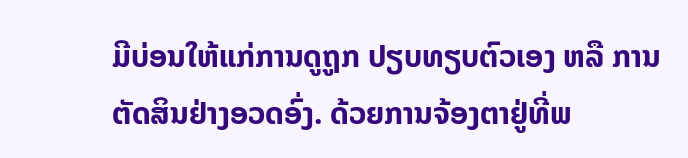ມີບ່ອນໃຫ້ແກ່ການດູຖູກ ປຽບທຽບຕົວເອງ ຫລື ການຕັດສິນຢ່າງອວດອົ່ງ. ດ້ວຍການຈ້ອງຕາຢູ່ທີ່ພ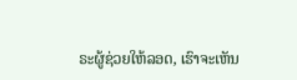ຣະຜູ້ຊ່ວຍໃຫ້ລອດ, ເຮົາຈະເຫັນ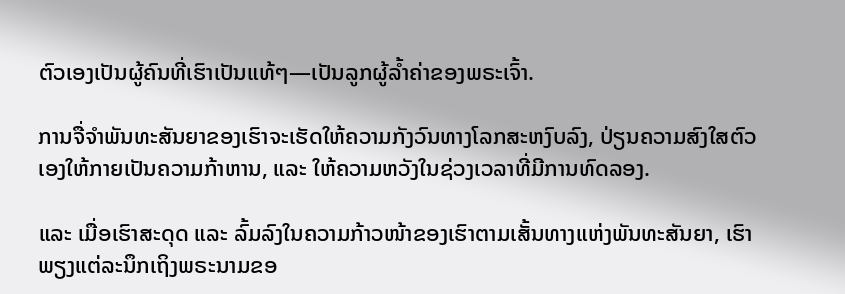ຕົວເອງເປັນຜູ້ຄົນທີ່ເຮົາເປັນແທ້ໆ—ເປັນລູກຜູ້ລ້ຳຄ່າຂອງພຣະເຈົ້າ.

ການຈື່ຈຳພັນທະສັນຍາຂອງເຮົາຈະເຮັດໃຫ້ຄວາມກັງວົນທາງໂລກສະຫງົບລົງ, ປ່ຽນຄວາມສົງໃສຕົວເອງໃຫ້ກາຍເປັນຄວາມກ້າຫານ, ແລະ ໃຫ້ຄວາມຫວັງໃນຊ່ວງເວລາທີ່ມີການທົດລອງ.

ແລະ ເມື່ອເຮົາສະດຸດ ແລະ ລົ້ມລົງໃນຄວາມກ້າວໜ້າຂອງເຮົາຕາມເສັ້ນທາງແຫ່ງພັນທະສັນຍາ, ເຮົາພຽງແຕ່ລະນຶກເຖິງພຣະນາມຂອ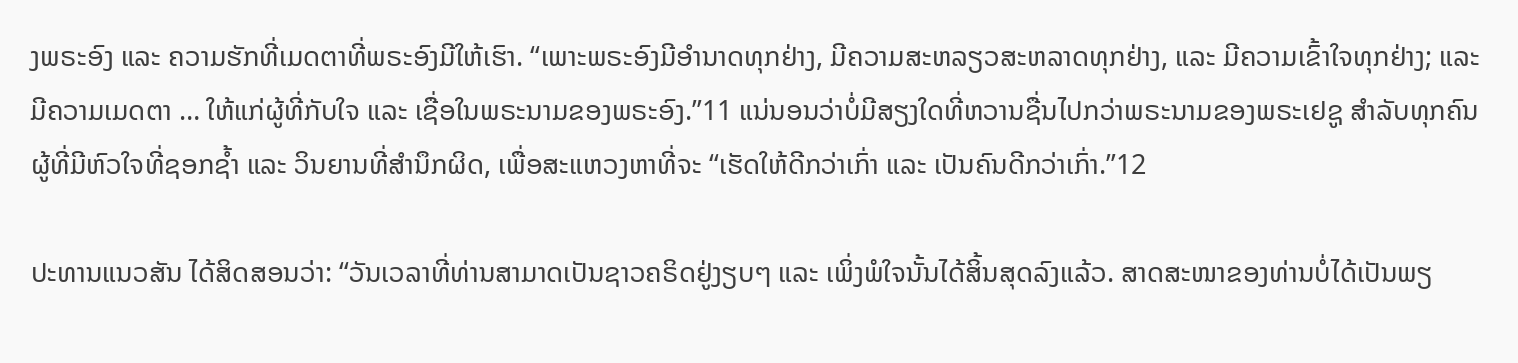ງພຣະອົງ ແລະ ຄວາມຮັກທີ່ເມດຕາທີ່ພຣະອົງມີໃຫ້ເຮົາ. “ເພາະພຣະອົງມີອຳນາດທຸກຢ່າງ, ມີຄວາມສະຫລຽວສະຫລາດທຸກຢ່າງ, ແລະ ມີຄວາມເຂົ້າໃຈທຸກຢ່າງ; ແລະ ມີຄວາມເມດຕາ … ໃຫ້ແກ່ຜູ້ທີ່ກັບໃຈ ແລະ ເຊື່ອໃນພຣະນາມຂອງພຣະອົງ.”11 ແນ່ນອນວ່າບໍ່ມີສຽງໃດທີ່ຫວານຊື່ນໄປກວ່າພຣະນາມຂອງພຣະເຢຊູ ສຳລັບທຸກຄົນຜູ້ທີ່ມີຫົວໃຈທີ່ຊອກຊ້ຳ ແລະ ວິນຍານທີ່ສຳນຶກຜິດ, ເພື່ອສະແຫວງຫາທີ່ຈະ “ເຮັດໃຫ້ດີກວ່າເກົ່າ ແລະ ເປັນຄົນດີກວ່າເກົ່າ.”12

ປະທານແນວສັນ ໄດ້ສິດສອນວ່າ: “ວັນເວລາທີ່ທ່ານສາມາດເປັນຊາວຄຣິດຢູ່ງຽບໆ ແລະ ເພິ່ງພໍໃຈນັ້ນໄດ້ສິ້ນສຸດລົງແລ້ວ. ສາດສະໜາຂອງທ່ານບໍ່ໄດ້ເປັນພຽ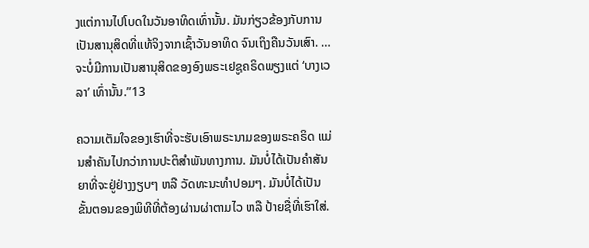ງແຕ່ການໄປໂບດໃນວັນອາທິດເທົ່ານັ້ນ. ມັນກ່ຽວຂ້ອງກັບການເປັນສານຸສິດທີ່ແທ້ຈິງຈາກເຊົ້າວັນອາທິດ ຈົນເຖິງຄືນວັນເສົາ. … ຈະບໍ່ມີການເປັນສານຸສິດຂອງອົງພຣະເຢຊູຄຣິດພຽງແຕ່ ‘ບາງເວລາ’ ເທົ່ານັ້ນ.”13

ຄວາມເຕັມໃຈຂອງເຮົາທີ່ຈະຮັບເອົາພຣະນາມຂອງພຣະຄຣິດ ແມ່ນສຳຄັນໄປກວ່າການປະຕິສຳພັນທາງການ. ມັນບໍ່ໄດ້ເປັນຄຳສັນຍາທີ່ຈະຢູ່ຢ່າງງຽບໆ ຫລື ວັດທະນະທຳປອມໆ. ມັນບໍ່ໄດ້ເປັນຂັ້ນຕອນຂອງພິທີທີ່ຕ້ອງຜ່ານຜ່າຕາມໄວ ຫລື ປ້າຍຊື່ທີ່ເຮົາໃສ່.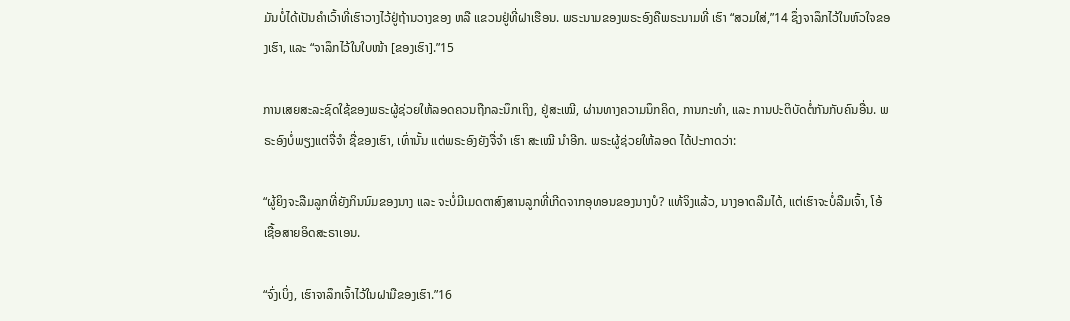ມັນບໍ່ໄດ້ເປັນຄຳເວົ້າທີ່ເຮົາວາງໄວ້ຢູ່ຖ້ານວາງຂອງ ຫລື ແຂວນຢູ່ທີ່ຝາເຮືອນ. ພຣະນາມຂອງພຣະອົງຄືພຣະນາມທີ່ ເຮົາ “ສວມໃສ່,”14 ຊຶ່ງຈາລຶກໄວ້ໃນຫົວໃຈຂອງເຮົາ, ແລະ “ຈາລຶກໄວ້ໃນໃບໜ້າ [ຂອງເຮົາ].”15

ການເສຍສະລະຊົດໃຊ້ຂອງພຣະຜູ້ຊ່ວຍໃຫ້ລອດຄວນຖືກລະນຶກເຖິງ, ຢູ່ສະເໝີ, ຜ່ານທາງຄວາມນຶກຄິດ, ການກະທຳ, ແລະ ການປະຕິບັດຕໍ່ກັນກັບຄົນອື່ນ. ພຣະອົງບໍ່ພຽງແຕ່ຈື່ຈຳ ຊື່ຂອງເຮົາ, ເທົ່ານັ້ນ ແຕ່ພຣະອົງຍັງຈື່ຈຳ ເຮົາ ສະເໝີ ນຳອີກ. ພຣະຜູ້ຊ່ວຍໃຫ້ລອດ ໄດ້ປະກາດວ່າ:

“ຜູ້ຍິງຈະລືມລູກທີ່ຍັງກິນນົມຂອງນາງ ແລະ ຈະບໍ່ມີເມດຕາສົງສານລູກທີ່ເກີດຈາກອຸທອນຂອງນາງບໍ? ແທ້ຈິງແລ້ວ, ນາງອາດລືມໄດ້, ແຕ່ເຮົາຈະບໍ່ລືມເຈົ້າ, ໂອ້ ເຊື້ອສາຍອິດສະຣາເອນ.

“ຈົ່ງເບິ່ງ, ເຮົາຈາລຶກເຈົ້າໄວ້ໃນຝາມືຂອງເຮົາ.”16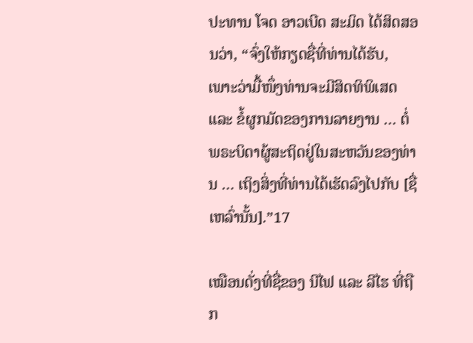ປະທານ ໂຈດ ອາວເບີດ ສະມິດ ໄດ້ສິດສອນວ່າ, “ຈົ່ງໃຫ້ກຽດຊື່ທີ່ທ່ານໄດ້ຮັບ, ເພາະວ່າມື້ໜຶ່ງທ່ານຈະມີສິດທິພິເສດ ແລະ ຂໍ້ຜູກມັດຂອງການລາຍງານ … ຕໍ່ພຣະບິດາຜູ້ສະຖິດຢູ່ໃນສະຫວັນຂອງທ່ານ … ເຖິງສິ່ງທີ່ທ່ານໄດ້ເຮັດລົງໄປກັບ [ຊື່ເຫລົ່ານັ້ນ].”17

ເໝືອນດັ່ງທີ່ຊື່ຂອງ ນີໄຟ ແລະ ລີໄຮ ທີ່ຖືກ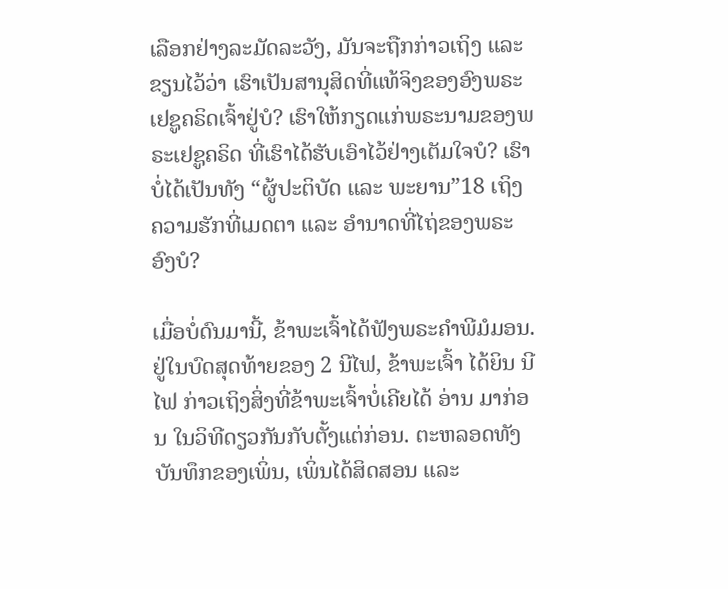ເລືອກຢ່າງລະມັດລະວັງ, ມັນຈະຖືກກ່າວເຖິງ ແລະ ຂຽນໄວ້ວ່າ ເຮົາເປັນສານຸສິດທີ່ແທ້ຈິງຂອງອົງພຣະເຢຊູຄຣິດເຈົ້າຢູ່ບໍ? ເຮົາໃຫ້ກຽດແກ່ພຣະນາມຂອງພຣະເຢຊູຄຣິດ ທີ່ເຮົາໄດ້ຮັບເອົາໄວ້ຢ່າງເຕັມໃຈບໍ? ເຮົາບໍ່ໄດ້ເປັນທັງ “ຜູ້ປະຕິບັດ ແລະ ພະຍານ”18 ເຖິງຄວາມຮັກທີ່ເມດຕາ ແລະ ອຳນາດທີ່ໄຖ່ຂອງພຣະອົງບໍ?

ເມື່ອບໍ່ດົນມານີ້, ຂ້າພະເຈົ້າໄດ້ຟັງພຣະຄຳພີມໍມອນ. ຢູ່ໃນບົດສຸດທ້າຍຂອງ 2 ນີໄຟ, ຂ້າພະເຈົ້າ ໄດ້ຍິນ ນີໄຟ ກ່າວເຖິງສິ່ງທີ່ຂ້າພະເຈົ້າບໍ່ເຄີຍໄດ້ ອ່ານ ມາກ່ອນ ໃນວິທີດຽວກັນກັບຕັ້ງແຕ່ກ່ອນ. ຕະຫລອດທັງບັນທຶກຂອງເພິ່ນ, ເພິ່ນໄດ້ສິດສອນ ແລະ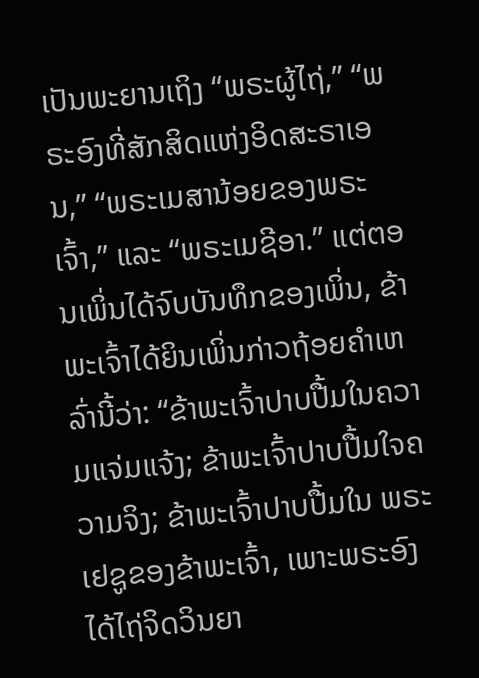ເປັນພະຍານເຖິງ “ພຣະຜູ້ໄຖ່,” “ພຣະອົງທີ່ສັກສິດແຫ່ງອິດສະຣາເອນ,” “ພຣະເມສານ້ອຍຂອງພຣະເຈົ້າ,” ແລະ “ພຣະເມຊີອາ.” ແຕ່ຕອນເພິ່ນໄດ້ຈົບບັນທຶກຂອງເພິ່ນ, ຂ້າພະເຈົ້າໄດ້ຍິນເພິ່ນກ່າວຖ້ອຍຄຳເຫລົ່ານີ້ວ່າ: “ຂ້າພະເຈົ້າປາບປື້ມໃນຄວາມແຈ່ມແຈ້ງ; ຂ້າພະເຈົ້າປາບປື້ມໃຈຄວາມຈິງ; ຂ້າພະເຈົ້າປາບປື້ມໃນ ພຣະເຢຊູຂອງຂ້າພະເຈົ້າ, ເພາະພຣະອົງໄດ້ໄຖ່ຈິດວິນຍາ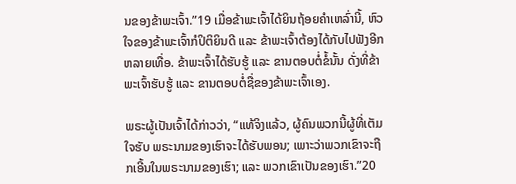ນຂອງຂ້າພະເຈົ້າ.”19 ເມື່ອຂ້າພະເຈົ້າໄດ້ຍິນຖ້ອຍຄຳເຫລົ່ານີ້, ຫົວໃຈຂອງຂ້າພະເຈົ້າກໍປິຕິຍິນດີ ແລະ ຂ້າພະເຈົ້າຕ້ອງໄດ້ກັບໄປຟັງອີກຫລາຍເທື່ອ. ຂ້າພະເຈົ້າໄດ້ຮັບຮູ້ ແລະ ຂານຕອບຕໍ່ຂໍ້ນັ້ນ ດັ່ງທີ່ຂ້າພະເຈົ້າຮັບຮູ້ ແລະ ຂານຕອບຕໍ່ຊື່ຂອງຂ້າພະເຈົ້າເອງ.

ພຣະຜູ້ເປັນເຈົ້າໄດ້ກ່າວວ່າ, “ແທ້ຈິງແລ້ວ, ຜູ້ຄົນພວກນີ້ຜູ້ທີ່ເຕັມໃຈຮັບ ພຣະນາມຂອງເຮົາຈະໄດ້ຮັບພອນ; ເພາະວ່າພວກເຂົາຈະຖືກເອີ້ນໃນພຣະນາມຂອງເຮົາ; ແລະ ພວກເຂົາເປັນຂອງເຮົາ.”20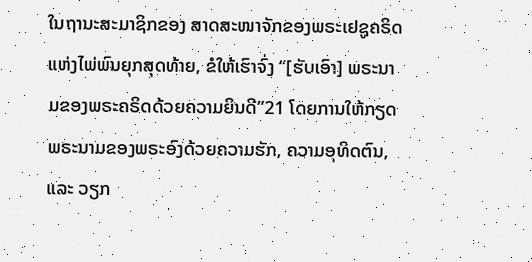ໃນຖານະສະມາຊິກຂອງ ສາດສະໜາຈັກຂອງພຣະເຢຊູຄຣິດແຫ່ງໄພ່ພົນຍຸກສຸດທ້າຍ, ຂໍໃຫ້ເຮົາຈົ່ງ “[ຮັບເອົາ] ພຣະນາມຂອງພຣະຄຣິດດ້ວຍຄວາມຍິນດີ”21 ໂດຍການໃຫ້ກຽດພຣະນາມຂອງພຣະອົງດ້ວຍຄວາມຮັກ, ຄວາມອຸທິດຕົນ, ແລະ ວຽກ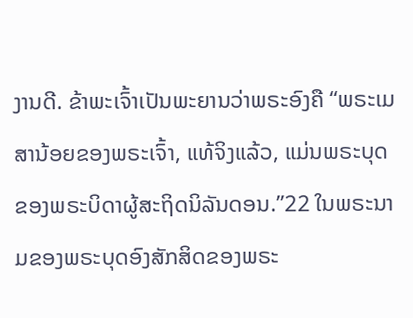ງານດີ. ຂ້າພະເຈົ້າເປັນພະຍານວ່າພຣະອົງຄື “ພຣະເມສານ້ອຍຂອງພຣະເຈົ້າ, ແທ້ຈິງແລ້ວ, ແມ່ນພຣະບຸດຂອງພຣະບິດາຜູ້ສະຖິດນິລັນດອນ.”22 ໃນພຣະນາມຂອງພຣະບຸດອົງສັກສິດຂອງພຣະ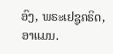ອົງ, ພຣະເຢຊູຄຣິດ, ອາແມນ.